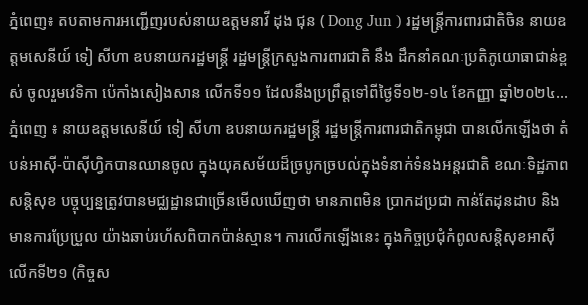ភ្នំពេញ៖ តបតាមការអញ្ជើញរបស់នាយឧត្តមនាវី ដុង ជុន ( Dong Jun ) រដ្ឋមន្ត្រីការពារជាតិចិន នាយឧត្តមសេនីយ៍ ទៀ សីហា ឧបនាយករដ្ឋមន្រ្តី រដ្ឋមន្ត្រីក្រសួងការពារជាតិ នឹង ដឹកនាំគណៈប្រតិភូយោធាជាន់ខ្ពស់ ចូលរួមវេទិកា ប៉េកាំងសៀងសាន លើកទី១១ ដែលនឹងប្រព្រឹត្តទៅពីថ្ងៃទី១២-១៤ ខែកញ្ញា ឆ្នាំ២០២៤...
ភ្នំពេញ ៖ នាយឧត្តមសេនីយ៍ ទៀ សីហា ឧបនាយករដ្ឋមន្ត្រី រដ្ឋមន្ត្រីការពារជាតិកម្ពុជា បានលើកឡើងថា តំបន់អាស៊ី-ប៉ាស៊ីហ្វិកបានឈានចូល ក្នុងយុគសម័យដ៏ច្របូកច្របល់ក្នុងទំនាក់ទំនងអន្តរជាតិ ខណៈទិដ្ឋភាពសន្តិសុខ បច្ចុប្បន្នត្រូវបានមជ្ឈដ្ឋានជាច្រើនមើលឃើញថា មានភាពមិន ប្រាកដប្រជា កាន់តែដុនដាប និងមានការប្រែប្រួល យ៉ាងឆាប់រហ័សពិបាកប៉ាន់ស្មាន។ ការលើកឡើងនេះ ក្នុងកិច្ចប្រជុំកំពូលសន្តិសុខអាស៊ីលើកទី២១ (កិច្ចស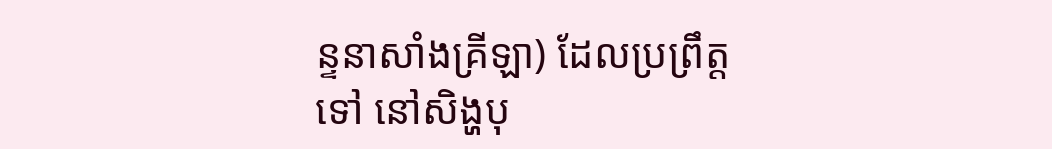ន្ទនាសាំងគ្រីឡា) ដែលប្រព្រឹត្តទៅ នៅសិង្ហបុ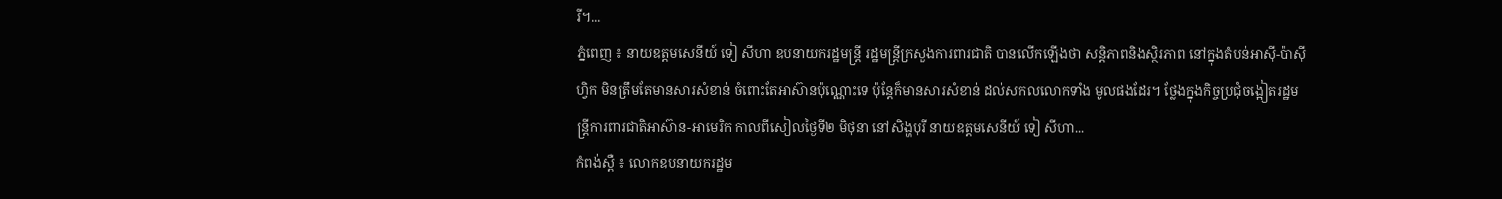រី។...
ភ្នំពេញ ៖ នាយឧត្តមសេនីយ៍ ទៀ សីហា ឧបនាយករដ្ឋមន្ត្រី រដ្ឋមន្ត្រីក្រសួងការពារជាតិ បានលើកឡើងថា សន្តិភាពនិងស្ថិរភាព នៅក្នុងតំបន់អាស៊ី-ប៉ាស៊ីហ្វិក មិនត្រឹមតែមានសារសំខាន់ ចំពោះតែអាស៊ានប៉ុណ្ណោះទេ ប៉ុន្តែក៏មានសារសំខាន់ ដល់សកលលោកទាំង មូលផងដែរ។ ថ្លែងក្នុងកិច្ចប្រជុំចង្អៀតរដ្ឋមន្ត្រីការពារជាតិអាស៊ាន-អាមេរិក កាលពីសៀលថ្ងៃទី២ មិថុនា នៅសិង្ហបុរី នាយឧត្តមសេនីយ៍ ទៀ សីហា...
កំពង់ស្ពឺ ៖ លោកឧបនាយករដ្ឋម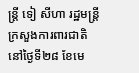ន្រ្តី ទៀ សីហា រដ្ឋមន្រ្តីក្រសួងការពារជាតិ នៅថ្ងៃទី២៨ ខែមេ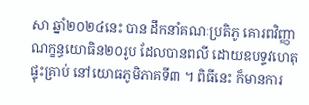សា ឆ្នាំ២០២៤នេះ បាន ដឹកនាំគណៈប្រតិភូ គោរពវិញ្ញាណក្ខន្ធយោធិន២០រូប ដែលបានពលី ដោយឧបទ្ទវហេតុផ្ទុះគ្រាប់ នៅយោធភូមិភាគទី៣ ។ ពិធីនេះ ក៏មានការ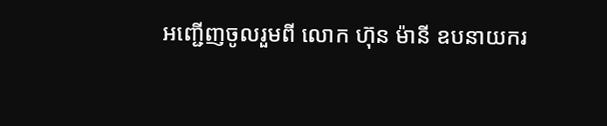អញ្ជើញចូលរួមពី លោក ហ៊ុន ម៉ានី ឧបនាយករ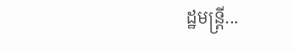ដ្ឋមន្រ្តី...